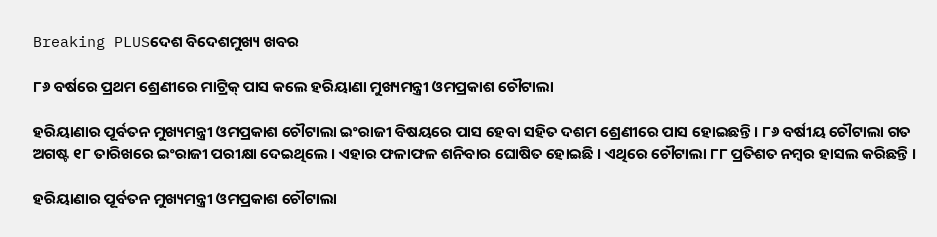Breaking PLUSଦେଶ ବିଦେଶମୁଖ୍ୟ ଖବର

୮୬ ବର୍ଷରେ ପ୍ରଥମ ଶ୍ରେଣୀରେ ମାଟ୍ରିକ୍ ପାସ କଲେ ହରିୟାଣା ମୁଖ୍ୟମନ୍ତ୍ରୀ ଓମପ୍ରକାଶ ଚୌଟାଲା

ହରିୟାଣାର ପୂର୍ବତନ ମୁଖ୍ୟମନ୍ତ୍ରୀ ଓମପ୍ରକାଶ ଚୌଟାଲା ଇଂରାଜୀ ବିଷୟରେ ପାସ ହେବା ସହିତ ଦଶମ ଶ୍ରେଣୀରେ ପାସ ହୋଇଛନ୍ତି । ୮୬ ବର୍ଷୀୟ ଚୌଟାଲା ଗତ ଅଗଷ୍ଟ ୧୮ ତାରିଖରେ ଇଂରାଜୀ ପରୀକ୍ଷା ଦେଇଥିଲେ । ଏହାର ଫଳାଫଳ ଶନିବାର ଘୋଷିତ ହୋଇଛି । ଏଥିରେ ଚୌଟାଲା ୮୮ ପ୍ରତିଶତ ନମ୍ବର ହାସଲ କରିଛନ୍ତି ।

ହରିୟାଣାର ପୂର୍ବତନ ମୁଖ୍ୟମନ୍ତ୍ରୀ ଓମପ୍ରକାଶ ଚୌଟାଲା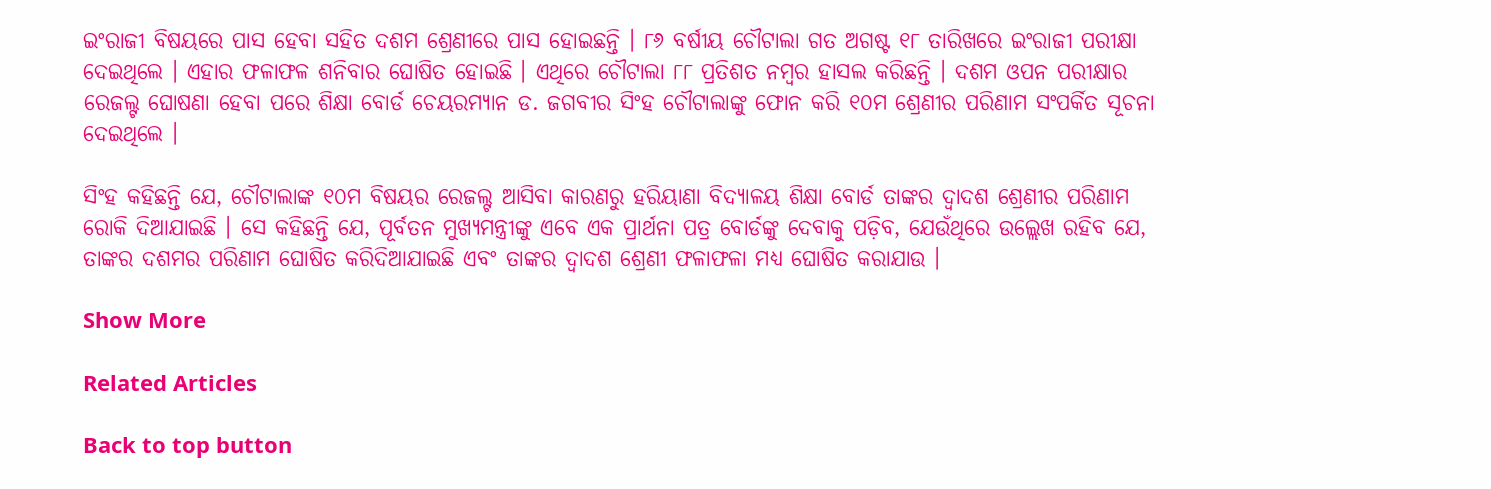ଇଂରାଜୀ ବିଷୟରେ ପାସ ହେବା ସହିତ ଦଶମ ଶ୍ରେଣୀରେ ପାସ ହୋଇଛନ୍ତି । ୮୬ ବର୍ଷୀୟ ଚୌଟାଲା ଗତ ଅଗଷ୍ଟ ୧୮ ତାରିଖରେ ଇଂରାଜୀ ପରୀକ୍ଷା ଦେଇଥିଲେ । ଏହାର ଫଳାଫଳ ଶନିବାର ଘୋଷିତ ହୋଇଛି । ଏଥିରେ ଚୌଟାଲା ୮୮ ପ୍ରତିଶତ ନମ୍ବର ହାସଲ କରିଛନ୍ତି । ଦଶମ ଓପନ ପରୀକ୍ଷାର ରେଜଲ୍ଟ ଘୋଷଣା ହେବା ପରେ ଶିକ୍ଷା ବୋର୍ଡ ଚେୟରମ୍ୟାନ ଡ. ଜଗବୀର ସିଂହ ଚୌଟାଲାଙ୍କୁ ଫୋନ କରି ୧୦ମ ଶ୍ରେଣୀର ପରିଣାମ ସଂପର୍କିତ ସୂଚନା ଦେଇଥିଲେ ।

ସିଂହ କହିଛନ୍ତି ଯେ, ଚୌଟାଲାଙ୍କ ୧୦ମ ବିଷୟର ରେଜଲ୍ଟ ଆସିବା କାରଣରୁ ହରିୟାଣା ବିଦ୍ୟାଳୟ ଶିକ୍ଷା ବୋର୍ଡ ତାଙ୍କର ଦ୍ୱାଦଶ ଶ୍ରେଣୀର ପରିଣାମ ରୋକି ଦିଆଯାଇଛି । ସେ କହିଛନ୍ତି ଯେ, ପୂର୍ବତନ ମୁଖ୍ୟମନ୍ତ୍ରୀଙ୍କୁ ଏବେ ଏକ ପ୍ରାର୍ଥନା ପତ୍ର ବୋର୍ଡଙ୍କୁ ଦେବାକୁ ପଡ଼ିବ, ଯେଉଁଥିରେ ଉଲ୍ଲେଖ ରହିବ ଯେ, ତାଙ୍କର ଦଶମର ପରିଣାମ ଘୋଷିତ କରିଦିଆଯାଇଛି ଏବଂ ତାଙ୍କର ଦ୍ୱାଦଶ ଶ୍ରେଣୀ ଫଳାଫଳା ମଧ୍ୟ ଘୋଷିତ କରାଯାଉ ।

Show More

Related Articles

Back to top button